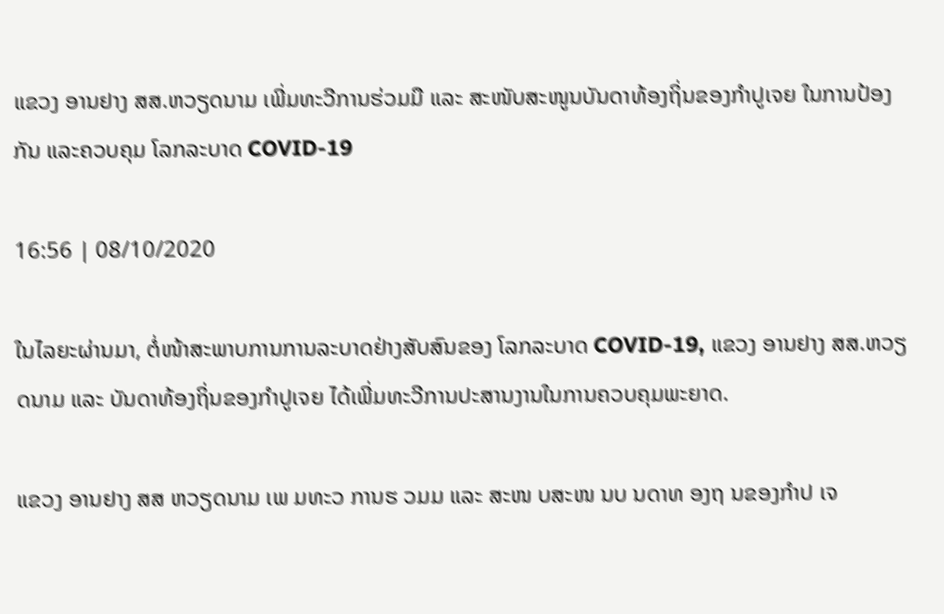ແຂວງ ອານຢາງ ສສ.ຫວຽດນາມ ເພີ່ມທະວີການຮ່ວມມື ແລະ ສະໜັບສະໜູນບັນດາທ້ອງຖິ່ນຂອງກຳປູເຈຍ ໃນການປ້ອງກັນ ແລະຄວບຄຸມ ໂລກລະບາດ COVID-19

16:56 | 08/10/2020

ໃນໄລຍະຜ່ານມາ, ຕໍ່ໜ້າສະພາບການການລະບາດຢ່າງສັບສົນຂອງ ໂລກລະບາດ COVID-19, ແຂວງ ອານຢາງ ສສ.ຫວຽດນາມ ແລະ ບັນດາທ້ອງຖິ່ນຂອງກຳປູເຈຍ ໄດ້ເພີ່ມທະວີການປະສານງານໃນການຄວບຄຸມພະຍາດ.

ແຂວງ ອານຢາງ ສສ ຫວຽດນາມ ເພ ມທະວ ການຮ ວມມ ແລະ ສະໜ ບສະໜ ນບ ນດາທ ອງຖ ນຂອງກຳປ ເຈ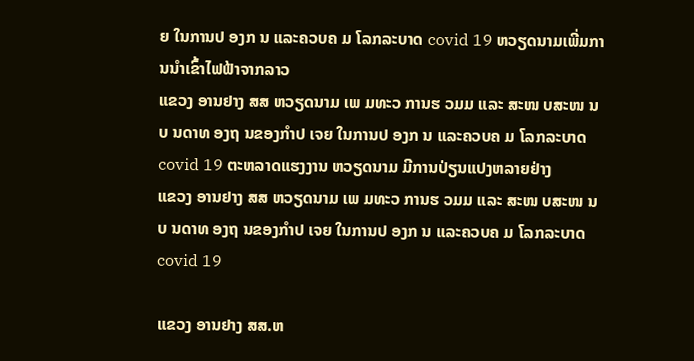ຍ ໃນການປ ອງກ ນ ແລະຄວບຄ ມ ໂລກລະບາດ covid 19 ຫວຽດນາມເພີ່ມການນຳເຂົ້າໄຟຟ້າຈາກລາວ
ແຂວງ ອານຢາງ ສສ ຫວຽດນາມ ເພ ມທະວ ການຮ ວມມ ແລະ ສະໜ ບສະໜ ນບ ນດາທ ອງຖ ນຂອງກຳປ ເຈຍ ໃນການປ ອງກ ນ ແລະຄວບຄ ມ ໂລກລະບາດ covid 19 ຕະຫລາດແຮງງານ ຫວຽດນາມ ມີການປ່ຽນແປງຫລາຍຢ່າງ
ແຂວງ ອານຢາງ ສສ ຫວຽດນາມ ເພ ມທະວ ການຮ ວມມ ແລະ ສະໜ ບສະໜ ນບ ນດາທ ອງຖ ນຂອງກຳປ ເຈຍ ໃນການປ ອງກ ນ ແລະຄວບຄ ມ ໂລກລະບາດ covid 19

ແຂວງ ອານຢາງ ສສ.ຫ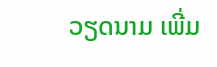ວຽດນາມ ເພີ່ມ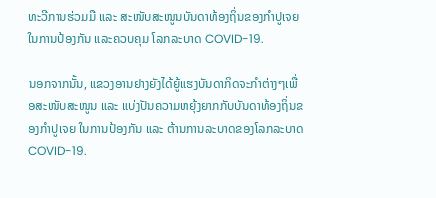ທະວີການຮ່ວມມື ແລະ ສະໜັບສະໜູນບັນດາທ້ອງຖິ່ນຂອງກຳປູເຈຍ ໃນການປ້ອງກັນ ແລະຄວບຄຸມ ໂລກລະບາດ COVID-19.

ນອກຈາກນັ້ນ, ແຂວງອານຢາງຍັງໄດ້ຍູ້ແຮງບັນດາກິດຈະກຳຕ່າງໆເພື່ອສະໜັບສະໜູນ ແລະ ແບ່ງປັນຄວາມຫຍຸ້ງຍາກກັບບັນດາທ້ອງຖິ່ນຂອງກຳປູເຈຍ ໃນການປ້ອງກັນ ແລະ ຕ້ານການລະບາດຂອງໂລກລະບາດ COVID-19.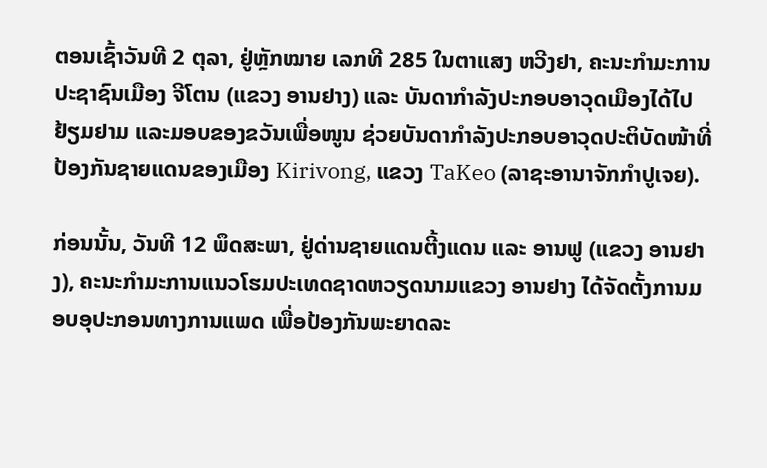ຕອນເຊົ້າວັນທີ 2 ຕຸລາ, ຢູ່ຫຼັກໝາຍ ເລກທີ 285 ໃນຕາແສງ ຫວີງຢາ, ຄະນະກຳມະການປະຊາຊົນເມືອງ ຈີໂຕນ (ແຂວງ ອານຢາງ) ແລະ ບັນດາກຳລັງປະກອບອາວຸດເມືອງໄດ້ໄປຢ້ຽມຢາມ ແລະມອບຂອງຂວັນເພື່ອໜູນ ຊ່ວຍບັນດາກຳລັງປະກອບອາວຸດປະຕິບັດໜ້າທີ່ປ້ອງກັນຊາຍແດນຂອງເມືອງ Kirivong, ແຂວງ TaKeo (ລາຊະອານາຈັກກຳປູເຈຍ).

ກ່ອນນັ້ນ, ວັນທີ 12 ພຶດສະພາ, ຢູ່ດ່ານຊາຍແດນຕີ້ງແດນ ແລະ ອານຟູ (ແຂວງ ອານຢາງ), ຄະນະກຳມະການແນວໂຮມປະເທດຊາດຫວຽດນາມແຂວງ ອານຢາງ ໄດ້ຈັດຕັ້ງການມອບອຸປະກອນທາງການແພດ ເພື່ອປ້ອງກັນພະຍາດລະ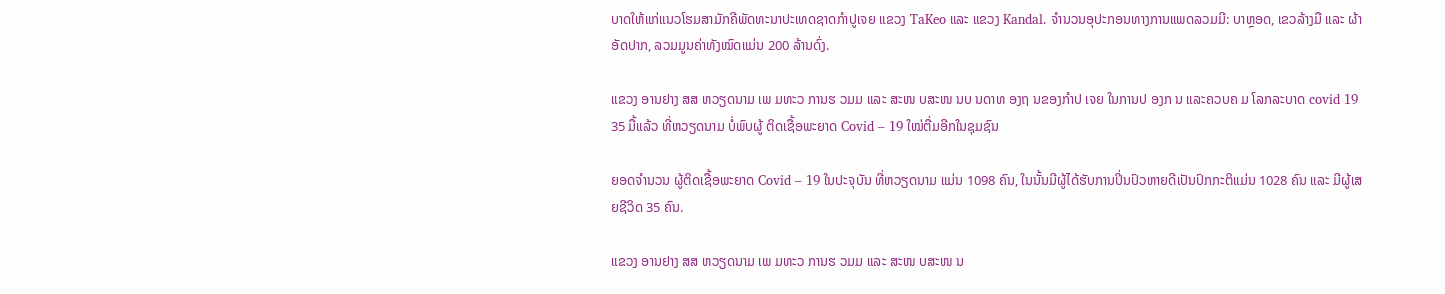ບາດໃຫ້ແກ່ແນວໂຮມສາມັກຄີພັດທະນາປະເທດຊາດກຳປູເຈຍ ແຂວງ TaKeo ແລະ ແຂວງ Kandal. ຈໍານວນອຸປະກອນທາງການແພດລວມມີ: ບາຫຼອດ, ເຂວລ້າງມື ແລະ ຜ້າອັດປາກ, ລວມມູນຄ່າທັງໝົດແມ່ນ 200 ລ້ານດົ່ງ.

ແຂວງ ອານຢາງ ສສ ຫວຽດນາມ ເພ ມທະວ ການຮ ວມມ ແລະ ສະໜ ບສະໜ ນບ ນດາທ ອງຖ ນຂອງກຳປ ເຈຍ ໃນການປ ອງກ ນ ແລະຄວບຄ ມ ໂລກລະບາດ covid 19 35 ມື້ແລ້ວ ທີ່ຫວຽດນາມ ບໍ່ພົບຜູ້ ຕິດເຊື້ອພະຍາດ Covid – 19 ໃໝ່ຕື່ມອີກໃນຊຸມຊົນ

ຍອດຈຳນວນ ຜູ້ຕິດເຊື້ອພະຍາດ Covid – 19 ໃນປະຈຸບັນ ທີ່ຫວຽດນາມ ແມ່ນ 1098 ຄົນ, ໃນນັ້ນມີຜູ້ໄດ້ຮັບການປິ່ນປົວຫາຍດີເປັນປົກກະຕິແມ່ນ 1028 ຄົນ ແລະ ມີຜູ້ເສຍຊີວິດ 35 ຄົນ.

ແຂວງ ອານຢາງ ສສ ຫວຽດນາມ ເພ ມທະວ ການຮ ວມມ ແລະ ສະໜ ບສະໜ ນ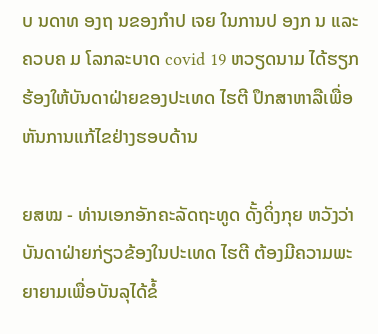ບ ນດາທ ອງຖ ນຂອງກຳປ ເຈຍ ໃນການປ ອງກ ນ ແລະຄວບຄ ມ ໂລກລະບາດ covid 19 ຫວຽດນາມ ໄດ້ຮຽກຮ້ອງໃຫ້ບັນດາຝ່າຍຂອງປະເທດ ໄຮຕີ ປຶກສາຫາລືເພື່ອຫັນການແກ້ໄຂຢ່າງຮອບດ້ານ

ຍສໝ - ທ່ານເອກອັກຄະລັດຖະທູດ ດັ້ງດິ່ງກຸຍ ຫວັງວ່າ ບັນດາຝ່າຍກ່ຽວຂ້ອງໃນປະເທດ ໄຮຕີ ຕ້ອງມີຄວາມພະຍາຍາມເພື່ອບັນລຸໄດ້ຂໍ້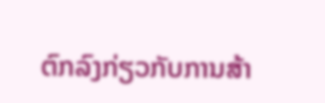ຕົກລົງກ່ຽວກັບການສ້າ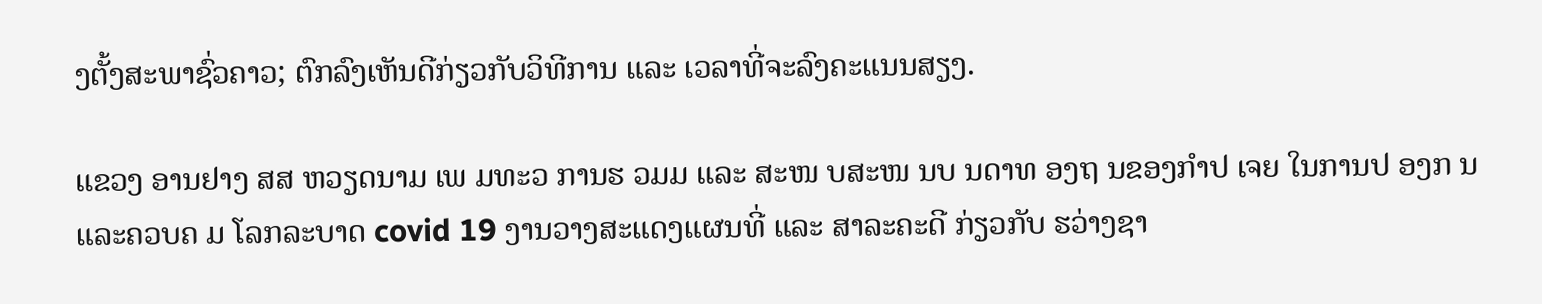ງຕັ້ງສະພາຊົ່ວຄາວ; ຕົກລົງເຫັນດີກ່ຽວກັບວິທີການ ແລະ ເວລາທີ່ຈະລົງຄະແນນສຽງ.

ແຂວງ ອານຢາງ ສສ ຫວຽດນາມ ເພ ມທະວ ການຮ ວມມ ແລະ ສະໜ ບສະໜ ນບ ນດາທ ອງຖ ນຂອງກຳປ ເຈຍ ໃນການປ ອງກ ນ ແລະຄວບຄ ມ ໂລກລະບາດ covid 19 ງານວາງສະແດງແຜນທີ່ ແລະ ສາລະຄະດີ ກ່ຽວກັບ ຮວ່າງຊາ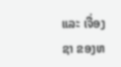ແລະ ເຈື່ອງຊາ ຂອງຫ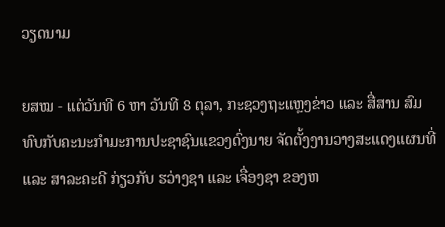ວຽດນາມ

ຍສໝ - ແຕ່ວັນທີ 6 ຫາ ວັນທີ 8 ຕຸລາ, ກະຊວງຖະແຫຼງຂ່າວ ແລະ ສື່ສານ ສົມທົບກັບຄະນະກຳມະການປະຊາຊົນແຂວງດົ່ງນາຍ ຈັດຕັ້ງງານວາງສະແດງແຜນທີ່ ແລະ ສາລະຄະດີ ກ່ຽວກັບ ຮວ່າງຊາ ແລະ ເຈື່ອງຊາ ຂອງຫ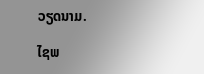ວຽດນາມ.

ໄຊພ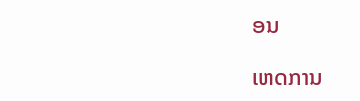ອນ

ເຫດການ